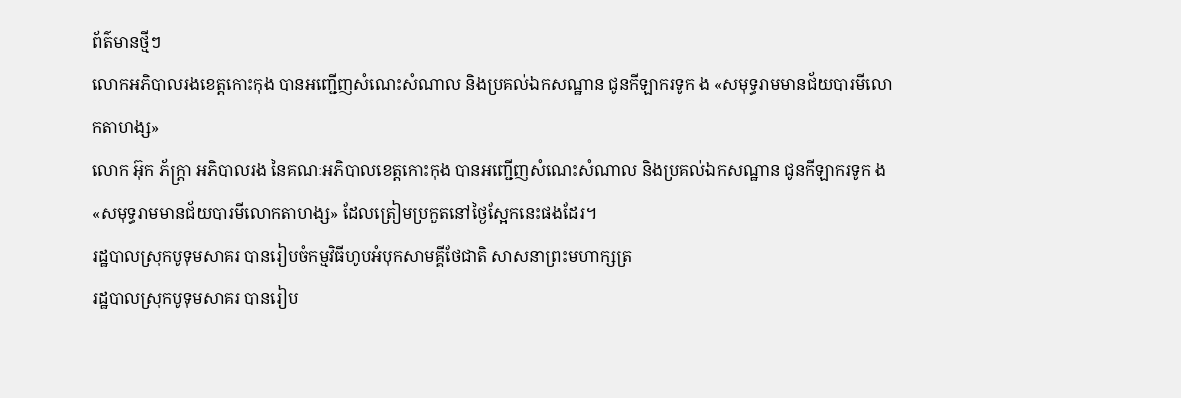ព័ត៌មានថ្មីៗ
លោកអភិបាលរងខេត្តកោះកុង បានអញ្ជើញសំណេះសំណាល និងប្រគល់ឯកសណ្ឋាន ជូនកីឡាករទូក ង «សមុទ្ធរាមមានជ័យបារមីលោកតាហង្ស»
លោក អ៊ុក ភ័ក្ត្រា អភិបាលរង នៃគណៈអភិបាលខេត្តកោះកុង បានអញ្ជើញសំណេះសំណាល និងប្រគល់ឯកសណ្ឋាន ជូនកីឡាករទូក ង «សមុទ្ធរាមមានជ័យបារមីលោកតាហង្ស» ដែលត្រៀមប្រកួតនៅថ្ងៃស្អែកនេះផងដែរ។
រដ្ឋបាលស្រុកបូទុមសាគរ បានរៀបចំកម្មវិធីហូបអំបុកសាមគ្គីថែជាតិ សាសនាព្រះមហាក្សត្រ
រដ្ឋបាលស្រុកបូទុមសាគរ បានរៀប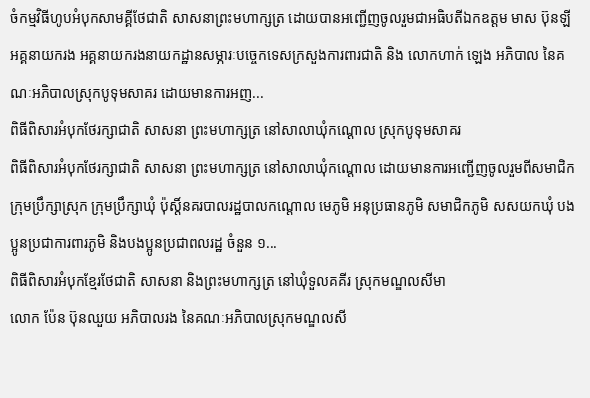ចំកម្មវិធីហូបអំបុកសាមគ្គីថែជាតិ សាសនាព្រះមហាក្សត្រ ដោយបានអញ្ជើញចូលរួមជាអធិបតីឯកឧត្តម មាស ប៊ុនឡី អគ្គនាយករង អគ្គនាយករងនាយកដ្ឋានសម្ភារៈបច្ចេកទេសក្រសួងការពារជាតិ និង លោកហាក់ ឡេង អភិបាល នៃគណៈអភិបាលស្រុកបូទុមសាគរ ដោយមានការអញ...
ពិធីពិសារអំបុកថែរក្សាជាតិ សាសនា ព្រះមហាក្សត្រ នៅសាលាឃុំកណ្តោល ស្រុកបូទុមសាគរ
ពិធីពិសារអំបុកថែរក្សាជាតិ សាសនា ព្រះមហាក្សត្រ នៅសាលាឃុំកណ្តោល ដោយមានការអញ្ជើញចូលរួមពីសមាជិកក្រុមប្រឹក្សាស្រុក ក្រុមប្រឹក្សាឃុំ ប៉ុស្តិ៍នគរបាលរដ្ឋបាលកណ្តោល មេភូមិ អនុប្រធានភូមិ សមាជិកភូមិ សសយកឃុំ បងប្អូនប្រជាការពារភូមិ និងបងប្អូនប្រជាពលរដ្ឋ ចំនួន ១...
ពិធីពិសារអំបុកខ្មែរថែជាតិ សាសនា និងព្រះមហាក្សត្រ នៅឃុំទួលគគីរ ស្រុកមណ្ឌលសីមា
លោក ប៉ែន ប៊ុនឈួយ អភិបាលរង នៃគណៈអភិបាលស្រុកមណ្ឌលសី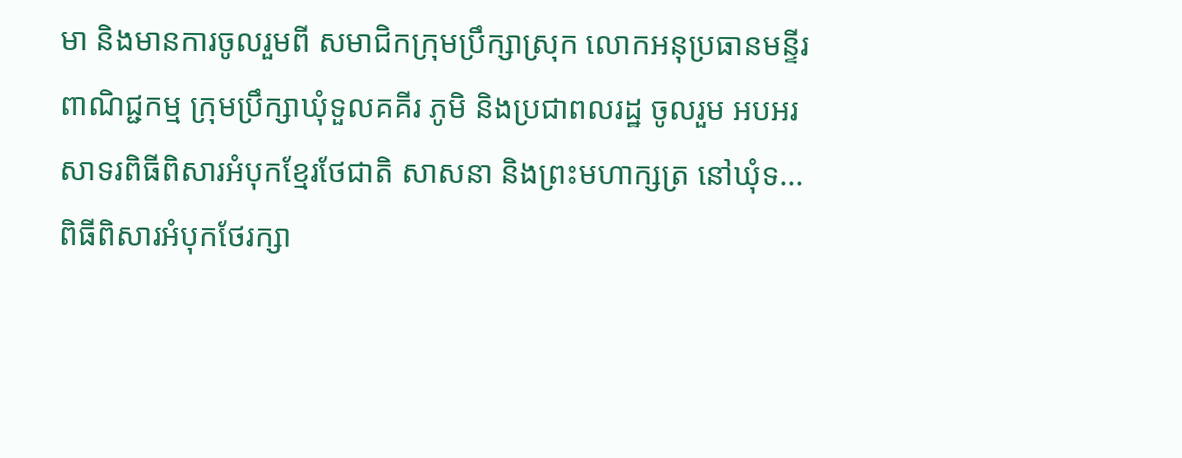មា និងមានការចូលរួមពី សមាជិកក្រុមប្រឹក្សាស្រុក លោកអនុប្រធានមន្ទីរ ពាណិជ្ជកម្ម ក្រុមប្រឹក្សាឃុំទួលគគីរ ភូមិ និងប្រជាពលរដ្ឋ ចូលរួម អបអរសាទរពិធីពិសារអំបុកខ្មែរថែជាតិ សាសនា និងព្រះមហាក្សត្រ នៅឃុំទ...
ពិធីពិសារអំបុកថែរក្សា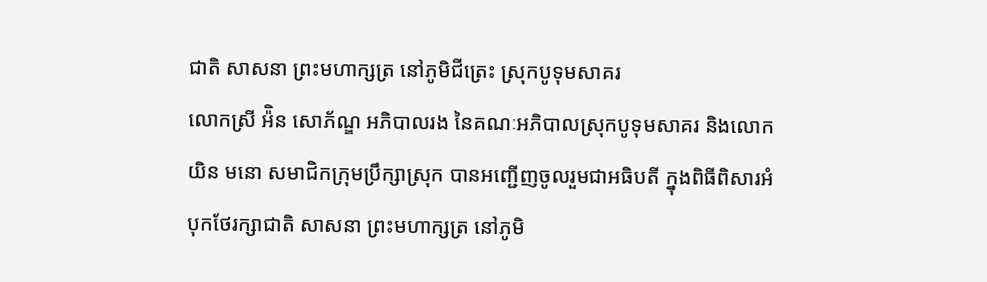ជាតិ សាសនា ព្រះមហាក្សត្រ នៅភូមិជីត្រេះ ស្រុកបូទុមសាគរ
លោកស្រី អ៉ិន សោភ័ណ្ឌ អភិបាលរង នៃគណៈអភិបាលស្រុកបូទុមសាគរ និងលោក យិន មនោ សមាជិកក្រុមប្រឹក្សាស្រុក បានអញ្ជើញចូលរួមជាអធិបតី ក្នុងពិធីពិសារអំបុកថែរក្សាជាតិ សាសនា ព្រះមហាក្សត្រ នៅភូមិ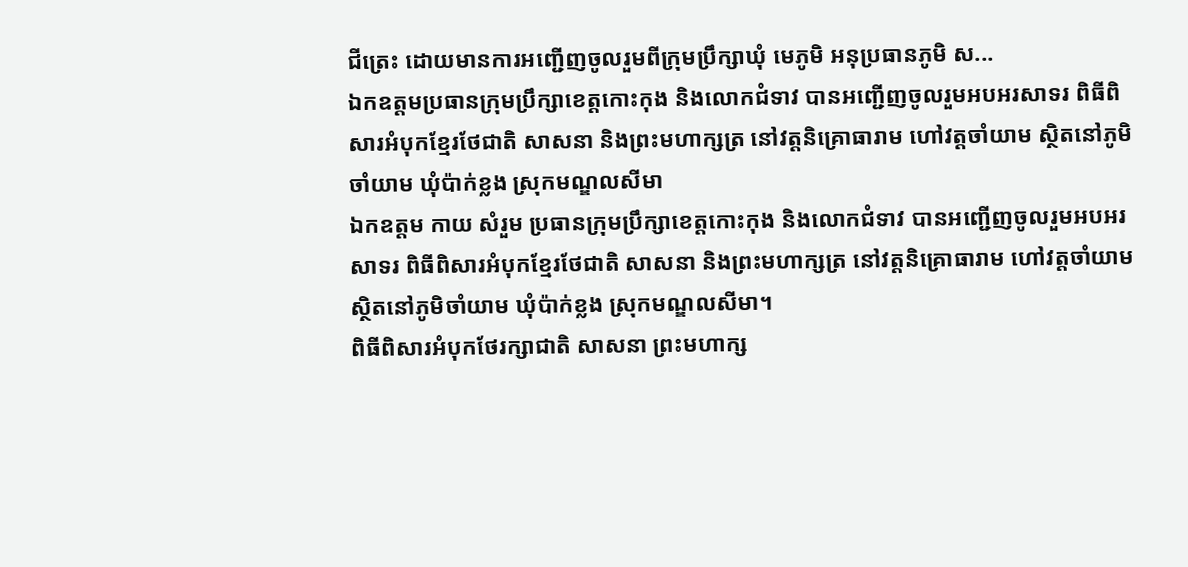ជីត្រេះ ដោយមានការអញ្ជើញចូលរួមពីក្រុមប្រឹក្សាឃុំ មេភូមិ អនុប្រធានភូមិ ស...
ឯកឧត្តមប្រធានក្រុមប្រឹក្សាខេត្តកោះកុង និងលោកជំទាវ បានអញ្ជើញចូលរួមអបអរសាទរ ពិធីពិសារអំបុកខ្មែរថែជាតិ សាសនា និងព្រះមហាក្សត្រ នៅវត្តនិគ្រោធារាម ហៅវត្តចាំយាម ស្ថិតនៅភូមិចាំយាម ឃុំប៉ាក់ខ្លង ស្រុកមណ្ឌលសីមា
ឯកឧត្តម កាយ សំរួម ប្រធានក្រុមប្រឹក្សាខេត្តកោះកុង និងលោកជំទាវ បានអញ្ជើញចូលរួមអបអរសាទរ ពិធីពិសារអំបុកខ្មែរថែជាតិ សាសនា និងព្រះមហាក្សត្រ នៅវត្តនិគ្រោធារាម ហៅវត្តចាំយាម ស្ថិតនៅភូមិចាំយាម ឃុំប៉ាក់ខ្លង ស្រុកមណ្ឌលសីមា។
ពិធីពិសារអំបុកថែរក្សាជាតិ សាសនា ព្រះមហាក្ស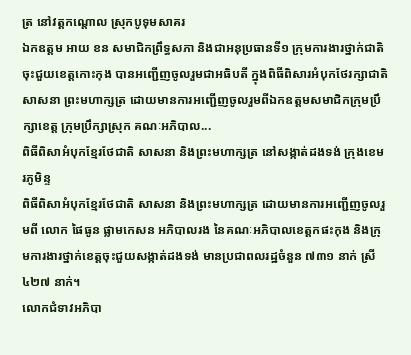ត្រ នៅវត្តកណ្តោល ស្រុកបូទុមសាគរ
ឯកឧត្តម អាយ ខន សមាជិកព្រឹទ្ធសភា និងជាអនុប្រធានទី១ ក្រុមការងារថ្នាក់ជាតិចុះជួយខេត្តកោះកុង បានអញ្ជើញចូលរួមជាអធិបតី ក្នុងពិធីពិសារអំបុកថែរក្សាជាតិ សាសនា ព្រះមហាក្សត្រ ដោយមានការអញ្ជើញចូលរួមពីឯកឧត្តមសមាជិកក្រុមប្រឹក្សាខេត្ត ក្រុមប្រឹក្សាស្រុក គណៈអភិបាល...
ពិធីពិសាអំបុកខ្មែរថែជាតិ សាសនា និងព្រះមហាក្សត្រ នៅសង្កាត់ដងទង់ ក្រុងខេមរភូមិន្ទ
ពិធីពិសាអំបុកខ្មែរថែជាតិ សាសនា និងព្រះមហាក្សត្រ ដោយមានការអញ្ជើញចូលរួមពី លោក ផៃធូន ផ្លាមកេសន អភិបាលរង នៃគណៈអភិបាលខេត្តកផះកុង និងក្រុមការងារថ្នាក់ខេត្តចុះជួយសង្កាត់ដងទង់ មានប្រជាពលរដ្ឋចំនួន ៧៣១ នាក់ ស្រី ៤២៧ នាក់។
លោកជំទាវអភិបា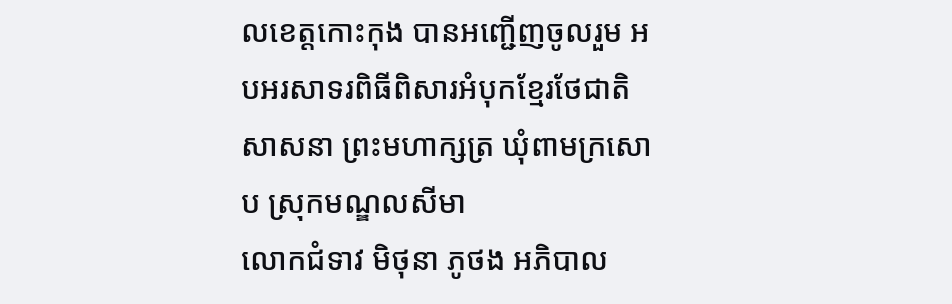លខេត្តកោះកុង បានអញ្ជើញចូលរួម អបអរសាទរពិធីពិសារអំបុកខ្មែរថែជាតិ សាសនា ព្រះមហាក្សត្រ ឃុំពាមក្រសោប ស្រុកមណ្ឌលសីមា
លោកជំទាវ មិថុនា ភូថង អភិបាល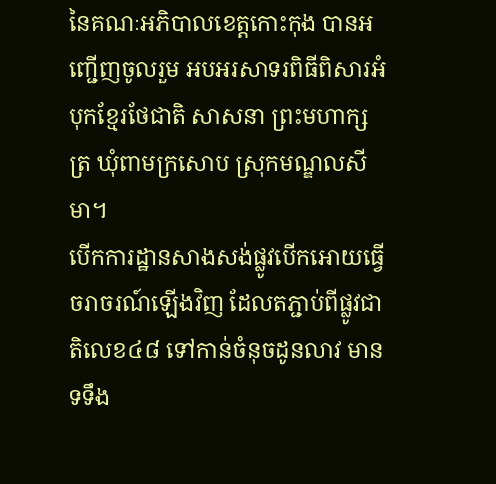នៃគណៈអភិបាលខេត្តកោះកុង បានអញ្ជើញចូលរួម អបអរសាទរពិធីពិសារអំបុកខ្មែរថែជាតិ សាសនា ព្រះមហាក្សត្រ ឃុំពាមក្រសោប ស្រុកមណ្ឌលសីមា។
បើកការដ្ឋានសាងសង់ផ្លូវបើកអោយធ្វើចរាចរណ៍ឡើងវិញ ដែលតភ្ជាប់ពីផ្លូវជាតិលេខ៤៨ ទៅកាន់ចំនុចដូនលាវ មានទទឹង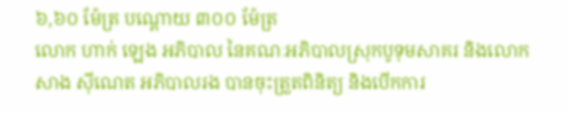៦,៦០ ម៉ែត្រ បណ្តោយ ៣០០ ម៉ែត្រ
លោក ហាក់ ឡេង អភិបាល នៃគណៈអភិបាលស្រុកបូទុមសាគរ និងលោក សាង ស៊ីណេត អភិបាលរង បានចុះត្រួតពិនិត្យ និងបើកការ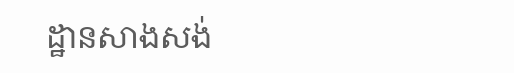ដ្ឋានសាងសង់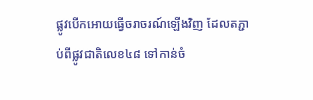ផ្លូវបើកអោយធ្វើចរាចរណ៍ឡើងវិញ ដែលតភ្ជាប់ពីផ្លូវជាតិលេខ៤៨ ទៅកាន់ចំ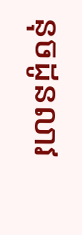នុចដូនលាវ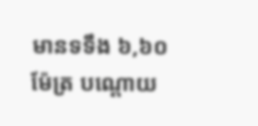មានទទឹង ៦,៦០ ម៉ែត្រ បណ្តោយ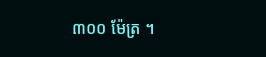៣០០ ម៉ែត្រ ។